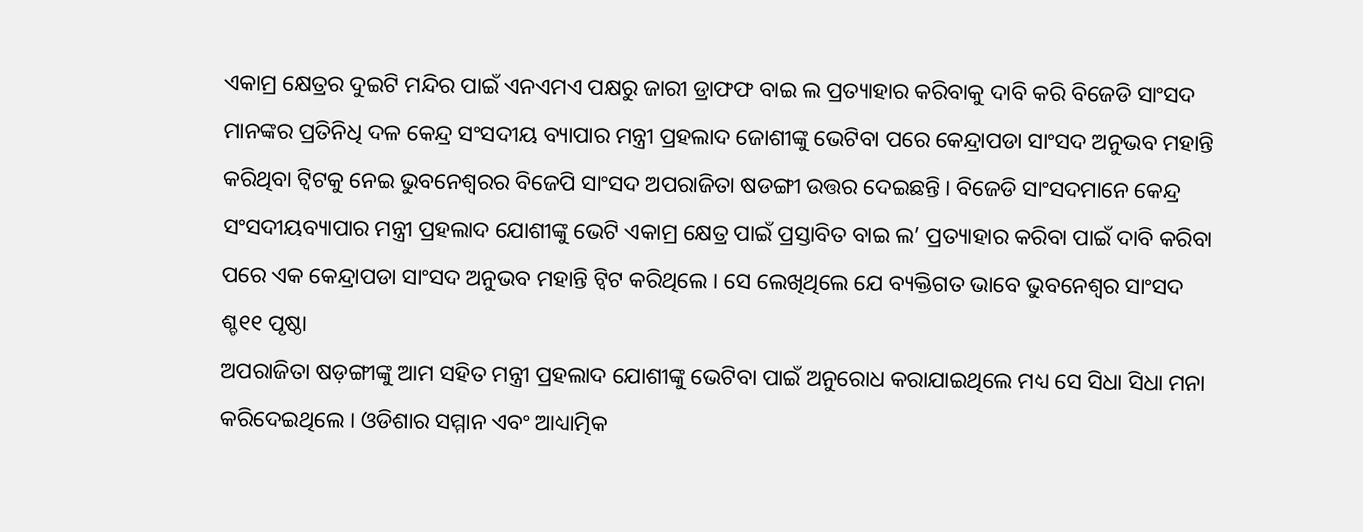ଏକାମ୍ର କ୍ଷେତ୍ରର ଦୁଇଟି ମନ୍ଦିର ପାଇଁ ଏନଏମଏ ପକ୍ଷରୁ ଜାରୀ ଡ୍ରାଫଫ ବାଇ ଲ ପ୍ରତ୍ୟାହାର କରିବାକୁ ଦାବି କରି ବିଜେଡି ସାଂସଦ ମାନଙ୍କର ପ୍ରତିନିଧି ଦଳ କେନ୍ଦ୍ର ସଂସଦୀୟ ବ୍ୟାପାର ମନ୍ତ୍ରୀ ପ୍ରହଲାଦ ଜୋଶୀଙ୍କୁ ଭେଟିବା ପରେ କେନ୍ଦ୍ରାପଡା ସାଂସଦ ଅନୁଭବ ମହାନ୍ତି କରିଥିବା ଟ୍ୱିଟକୁ ନେଇ ଭୁବନେଶ୍ୱରର ବିଜେପି ସାଂସଦ ଅପରାଜିତା ଷଡଙ୍ଗୀ ଉତ୍ତର ଦେଇଛନ୍ତି । ବିଜେଡି ସାଂସଦମାନେ କେନ୍ଦ୍ର ସଂସଦୀୟବ୍ୟାପାର ମନ୍ତ୍ରୀ ପ୍ରହଲାଦ ଯୋଶୀଙ୍କୁ ଭେଟି ଏକାମ୍ର କ୍ଷେତ୍ର ପାଇଁ ପ୍ରସ୍ତାବିତ ବାଇ ଲ’ ପ୍ରତ୍ୟାହାର କରିବା ପାଇଁ ଦାବି କରିବା ପରେ ଏକ କେନ୍ଦ୍ରାପଡା ସାଂସଦ ଅନୁଭବ ମହାନ୍ତି ଟ୍ୱିଟ କରିଥିଲେ । ସେ ଲେଖିଥିଲେ ଯେ ବ୍ୟକ୍ତିଗତ ଭାବେ ଭୁବନେଶ୍ୱର ସାଂସଦ ଶ୍ଚ୧୧ ପୃଷ୍ଠା
ଅପରାଜିତା ଷଡ଼ଙ୍ଗୀଙ୍କୁ ଆମ ସହିତ ମନ୍ତ୍ରୀ ପ୍ରହଲାଦ ଯୋଶୀଙ୍କୁ ଭେଟିବା ପାଇଁ ଅନୁରୋଧ କରାଯାଇଥିଲେ ମଧ୍ୟ ସେ ସିଧା ସିଧା ମନା କରିଦେଇଥିଲେ । ଓଡିଶାର ସମ୍ମାନ ଏବଂ ଆଧ୍ୟାତ୍ମିକ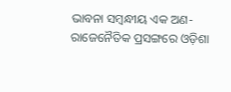ଭାବନା ସମ୍ବନ୍ଧୀୟ ଏକ ଅଣ-ରାଜେନୈତିକ ପ୍ରସଙ୍ଗରେ ଓଡ଼ିଶା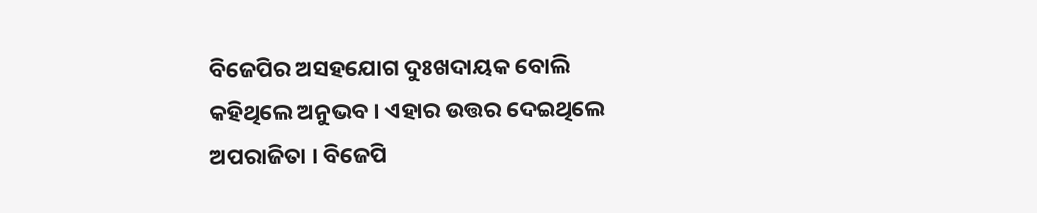ବିଜେପିର ଅସହଯୋଗ ଦୁଃଖଦାୟକ ବୋଲି କହିଥିଲେ ଅନୁଭବ । ଏହାର ଉତ୍ତର ଦେଇଥିଲେ ଅପରାଜିତା । ବିଜେପି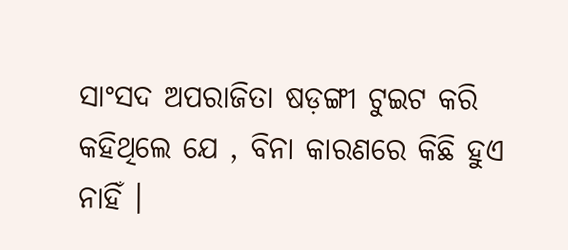ସାଂସଦ ଅପରାଜିତା ଷଡ଼ଙ୍ଗୀ ଟୁଇଟ କରି କହିଥିଲେ ଯେ , ବିନା କାରଣରେ କିଛି ହୁଏ ନାହିଁ ।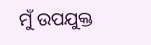ମୁଁ ଉପଯୁକ୍ତ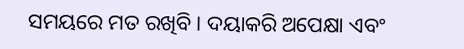ସମୟରେ ମତ ରଖିବି । ଦୟାକରି ଅପେକ୍ଷା ଏବଂ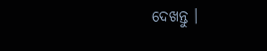ଦେଖନ୍ତୁ ।